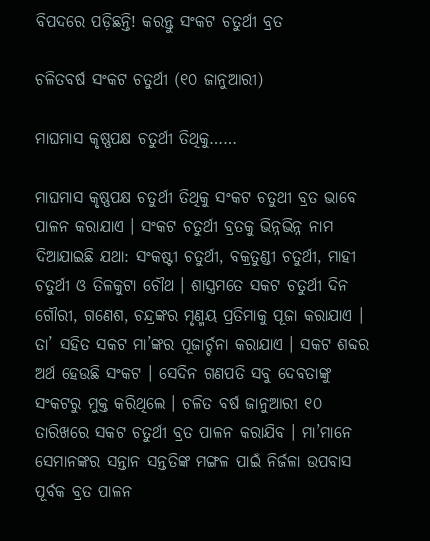ବିପଦରେ ପଡ଼ିଛନ୍ତି! କରନ୍ତୁ ସଂକଟ ଚତୁର୍ଥୀ ବ୍ରତ

ଚଳିତବର୍ଷ ସଂକଟ ଚତୁର୍ଥୀ (୧୦ ଜାନୁଆରୀ)

ମାଘମାସ କୃଷ୍ଣପକ୍ଷ ଚତୁର୍ଥୀ ତିଥିକୁ……

ମାଘମାସ କୃଷ୍ଣପକ୍ଷ ଚତୁର୍ଥୀ ତିଥିକୁ ସଂକଟ ଚତୁଥୀ ବ୍ରତ ଭାବେ ପାଳନ କରାଯାଏ । ସଂକଟ ଚତୁର୍ଥୀ ବ୍ରତକୁ ଭିନ୍ନଭିନ୍ନ ନାମ ଦିଆଯାଇଛି ଯଥା: ସଂକଷ୍ଟୀ ଚତୁର୍ଥୀ, ବକ୍ରତୁଣ୍ଡୀ ଚତୁର୍ଥୀ, ମାହୀ ଚତୁର୍ଥୀ ଓ ତିଳକୁଟା ଚୌଥ । ଶାସ୍ତ୍ରମତେ ସକଟ ଚତୁର୍ଥୀ ଦିନ ଗୌରୀ, ଗଣେଶ, ଚନ୍ଦ୍ରଙ୍କର ମୃଣ୍ମୟ ପ୍ରତିମାକୁ ପୂଜା କରାଯାଏ । ତା’ ସହିତ ସକଟ ମା’ଙ୍କର ପୂଜାର୍ଚ୍ଚନା କରାଯାଏ । ସକଟ ଶବ୍ଦର ଅର୍ଥ ହେଉଛି ସଂକଟ । ସେଦିନ ଗଣପତି ସବୁ ଦେବତାଙ୍କୁ ସଂକଟରୁ ମୁକ୍ତ କରିଥିଲେ । ଚଳିତ ବର୍ଷ ଜାନୁଆରୀ ୧୦ ତାରିଖରେ ସକଟ ଚତୁର୍ଥୀ ବ୍ରତ ପାଳନ କରାଯିବ । ମା’ମାନେ ସେମାନଙ୍କର ସନ୍ତାନ ସନ୍ତତିଙ୍କ ମଙ୍ଗଳ ପାଇଁ ନିର୍ଜଳା ଉପବାସ ପୂର୍ବକ ବ୍ରତ ପାଳନ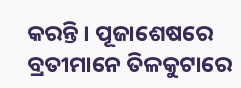କରନ୍ତି । ପୂଜାଶେଷରେ ବ୍ରତୀମାନେ ତିଳକୁଟାରେ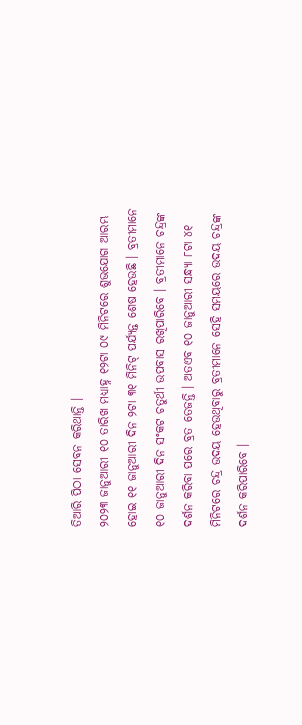ତିଆରି ପିଠା ସେବନ କରିଥାନ୍ତି ।
୨୦୨୩ ଜାନୁଆରୀ ୧୦ ତାରିଖ ମଧ୍ୟାହ୍ନ ୧୨ଟା ୦୯ ମିନିଟରେ ଶୁଭଯୋଗ ଆରମ୍ଭ ହୋଇ ୧୧ ଜାନୁଆରୀ ଦିନ ୨ଟା ୩୧ ମିନିଟ୍‌ ପର୍ଯ୍ୟନ୍ତ ଶେଷ ହେଉଛି । ବ୍ରତୀମାନେ ୧୦ ଜାନୁଆରୀ ଦିନ ସଂକଟ ଚତୁର୍ଥୀ ଉପବାସ ରଖିପାରିବେ । ବ୍ରତୀମାନେ ଚନ୍ଦ୍ରଙ୍କ ଦର୍ଶନ କରିବା ପରେ ବ୍ରତ ତେଜନ୍ତି । ଅତଏବ ୧୦ ଜାନୁଆରୀ ସନ୍ଧ୍ୟା ୮ଟା ୪୧ ମିନିଟରେ ଚନ୍ଦ୍ର ଉଦୟ ହେଉଥିବାରୁ ବ୍ରତୀମାନେ ସେହି ସମୟରେ ଉଦୟ ଚନ୍ଦ୍ରଙ୍କ ଦର୍ଶନ କରିପାରିବେ ।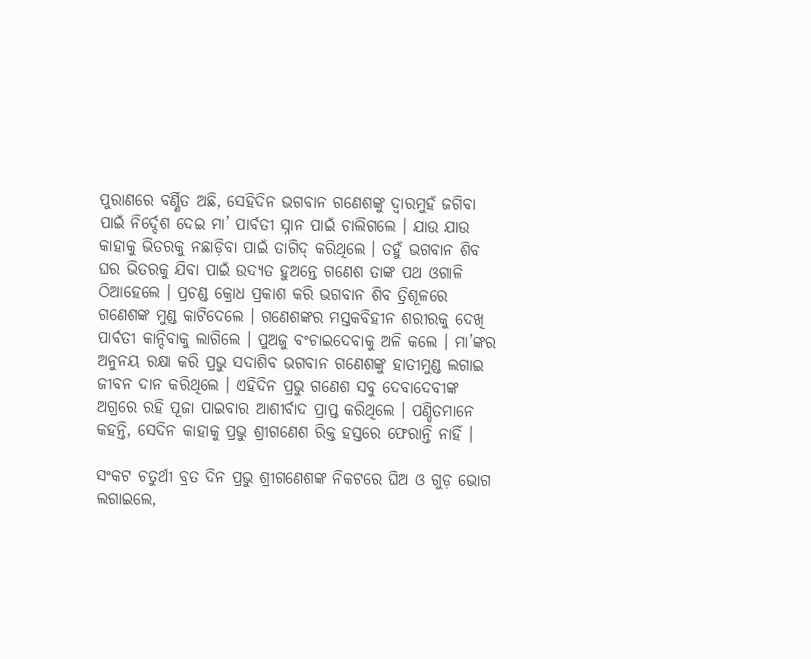ପୁରାଣରେ ବର୍ଣ୍ଣିତ ଅଛି, ସେହିଦିନ ଭଗବାନ ଗଣେଶଙ୍କୁ ଦ୍ୱାରମୁହଁ ଜଗିବା ପାଇଁ ନିର୍ଦ୍ଦେଶ ଦେଇ ମା’ ପାର୍ବତୀ ସ୍ନାନ ପାଇଁ ଚାଲିଗଲେ । ଯାଉ ଯାଉ କାହାକୁ ଭିତରକୁ ନଛାଡ଼ିବା ପାଇଁ ତାଗିଦ୍‌ କରିଥିଲେ । ତହୁଁ ଭଗବାନ ଶିବ ଘର ଭିତରକୁ ଯିବା ପାଇଁ ଉଦ୍ୟତ ହୁଅନ୍ତେ ଗଣେଶ ତାଙ୍କ ପଥ ଓଗାଳି ଠିଆହେଲେ । ପ୍ରଚଣ୍ଡ କ୍ରୋଧ ପ୍ରକାଶ କରି ଭଗବାନ ଶିବ ତ୍ରିଶୂଳରେ ଗଣେଶଙ୍କ ମୁଣ୍ଡ କାଟିଦେଲେ । ଗଣେଶଙ୍କର ମସ୍ତକବିହୀନ ଶରୀରକୁ ଦେଖି ପାର୍ବତୀ କାନ୍ଦିବାକୁ ଲାଗିଲେ । ପୁଅଜୁ ବଂଚାଇଦେବାକୁ ଅଳି କଲେ । ମା’ଙ୍କର ଅନୁନୟ ରକ୍ଷା କରି ପ୍ରଭୁ ସଦାଶିବ ଭଗବାନ ଗଣେଶଙ୍କୁ ହାତୀମୁଣ୍ଡ ଲଗାଇ ଜୀବନ ଦାନ କରିଥିଲେ । ଏହିଦିନ ପ୍ରଭୁ ଗଣେଶ ସବୁ ଦେବାଦେବୀଙ୍କ ଅଗ୍ରରେ ରହି ପୂଜା ପାଇବାର ଆଶୀର୍ବାଦ ପ୍ରାପ୍ତ କରିଥିଲେ । ପଣ୍ଡିତମାନେ କହନ୍ତି, ସେଦିନ କାହାକୁ ପ୍ରଭୁ ଶ୍ରୀଗଣେଶ ରିକ୍ତ ହସ୍ତରେ ଫେରାନ୍ତି ନାହିଁ ।

ସଂକଟ ଚତୁର୍ଥୀ ବ୍ରତ ଦିନ ପ୍ରଭୁ ଶ୍ରୀଗଣେଶଙ୍କ ନିକଟରେ ଘିଅ ଓ ଗୁଡ଼ ଭୋଗ ଲଗାଇଲେ,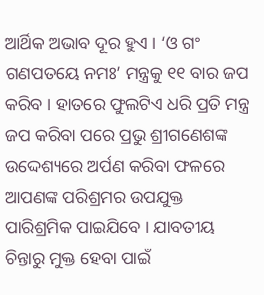ଆର୍ଥିକ ଅଭାବ ଦୂର ହୁଏ । ‘ଓ ଗଂ ଗଣପତୟେ ନମଃ’ ମନ୍ତ୍ରକୁ ୧୧ ବାର ଜପ କରିବ । ହାତରେ ଫୁଲଟିଏ ଧରି ପ୍ରତି ମନ୍ତ୍ର ଜପ କରିବା ପରେ ପ୍ରଭୁ ଶ୍ରୀଗଣେଶଙ୍କ ଉଦ୍ଦେଶ୍ୟରେ ଅର୍ପଣ କରିବା ଫଳରେ ଆପଣଙ୍କ ପରିଶ୍ରମର ଉପଯୁକ୍ତ ପାରିଶ୍ରମିକ ପାଇଯିବେ । ଯାବତୀୟ ଚିନ୍ତାରୁ ମୁକ୍ତ ହେବା ପାଇଁ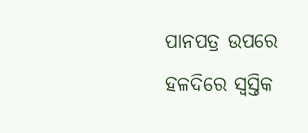ପାନପତ୍ର ଉପରେ ହଳଦିରେ ସ୍ୱସ୍ତିକ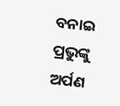ବନାଇ ପ୍ରଭୁଙ୍କୁ ଅର୍ପଣ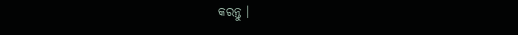କରନ୍ତୁ ।